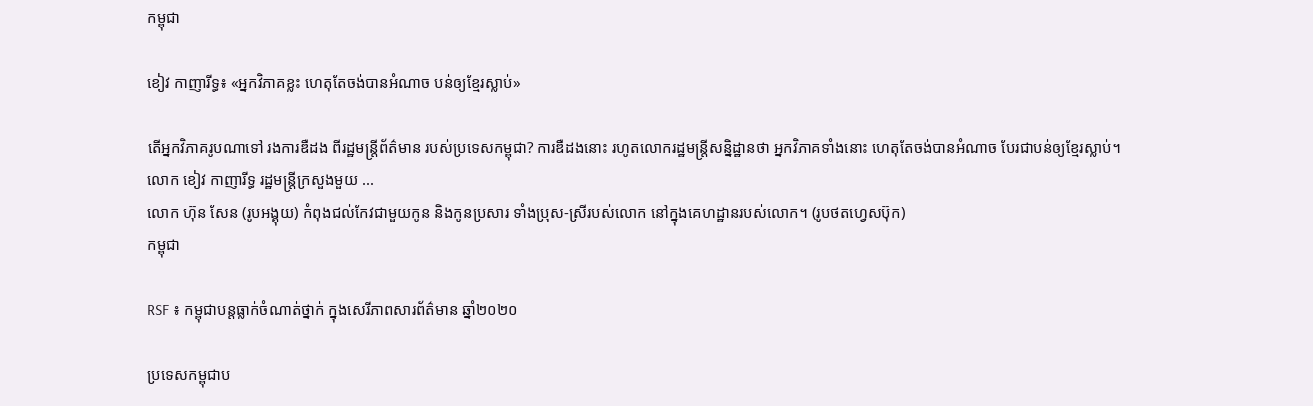កម្ពុជា

ខៀវ កាញារីទ្ធ៖ «អ្នកវិភាគខ្លះ ហេតុតែចង់បានអំណាច បន់ឲ្យខ្មែរស្លាប់»

តើអ្នកវិភាគរូបណាទៅ រងការឌឺដង ពីរដ្ឋមន្ត្រីព័ត៌មាន របស់ប្រទេសកម្ពុជា? ការឌឺដងនោះ រហូតលោករដ្ឋមន្ត្រីសន្និដ្ឋានថា អ្នកវិភាគទាំងនោះ ហេតុតែចង់បានអំណាច បែរជាបន់ឲ្យខ្មែរស្លាប់។  លោក ខៀវ កាញារីទ្ធ រដ្ឋមន្ត្រីក្រសួងមួយ ...
លោក ហ៊ុន សែន (រូបអង្គុយ) កំពុងជល់កែវជាមួយកូន និងកូនប្រសារ ទាំងប្រុស-ស្រីរបស់លោក នៅក្នុងគេហដ្ឋានរបស់លោក។ (រូបថតហ្វេសប៊ុក)
កម្ពុជា

RSF ៖ កម្ពុជាបន្តធ្លាក់ចំណាត់ថ្នាក់ ក្នុងសេរីភាពសារព័ត៌មាន ឆ្នាំ២០២០

ប្រទេសកម្ពុជាប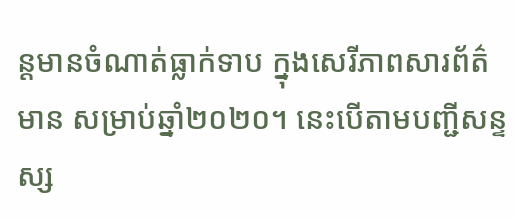ន្តមានចំណាត់ធ្លាក់ទាប ក្នុងសេរីភាពសារព័ត៌មាន សម្រាប់ឆ្នាំ២០២០។ នេះបើតាមបញ្ជីសន្ទស្ស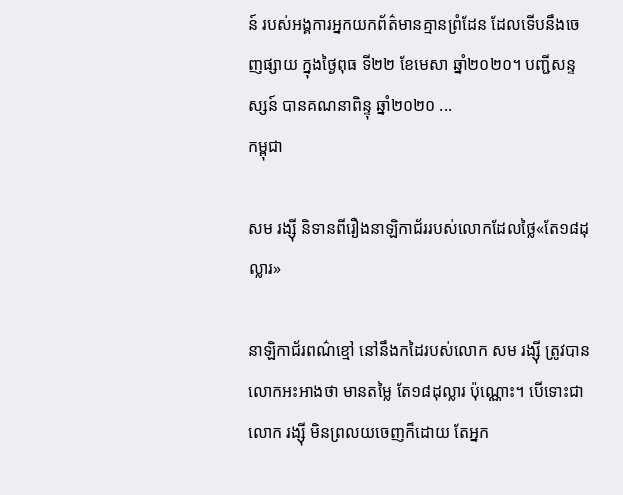ន៍ របស់អង្គការអ្នកយកព័ត៌មានគ្មានព្រំដែន ដែលទើបនឹងចេញផ្សាយ ក្នុងថ្ងៃពុធ ទី២២ ខែមេសា ឆ្នាំ២០២០។ បញ្ជីសន្ទស្សន៍ បានគណនាពិន្ទុ ឆ្នាំ២០២០ ...
កម្ពុជា

សម រង្ស៊ី និទានពីរឿងនាឡិកាជ័ររបស់លោកដែលថ្លៃ«តែ១៨ដុល្លារ»

នាឡិកាជ័រពណ៌ខ្មៅ នៅនឹងកដៃរបស់លោក សម រង្ស៊ី ត្រូវបានលោកអះអាងថា មានតម្លៃ តែ១៨ដុល្លារ ប៉ុណ្ណោះ។ បើទោះជាលោក រង្ស៊ី មិនព្រលយចេញក៏ដោយ តែអ្នក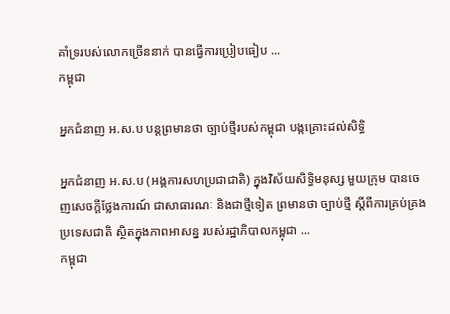គាំទ្ររបស់លោកច្រើននាក់ បានធ្វើការប្រៀបធៀប ...
កម្ពុជា

អ្នកជំនាញ អ.ស.ប បន្តព្រមានថា ច្បាប់ថ្មីរបស់កម្ពុជា បង្កគ្រោះដល់សិទ្ធិ

អ្នកជំនាញ អ.ស.ប (អង្គការសហប្រជាជាតិ) ក្នុងវិស័យសិទ្ធិមនុស្ស មួយក្រុម បានចេញសេចក្ដីថ្លែងការណ៍ ជាសាធារណៈ និងជាថ្មីទៀត ព្រមានថា ច្បាប់ថ្មី ស្តីពីការគ្រប់គ្រងប្រទេសជាតិ ស្ថិតក្នុងភាពអាសន្ន របស់រដ្ឋាភិបាលកម្ពុជា ...
កម្ពុជា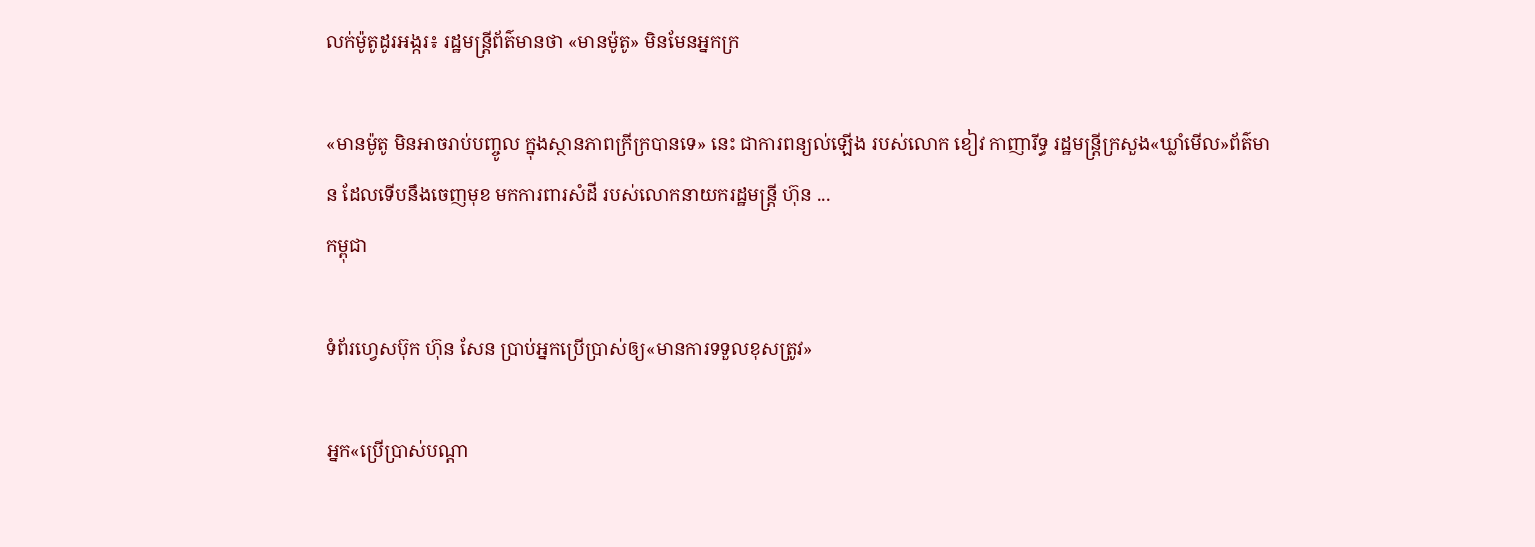លក់ម៉ូតូដូរអង្ករ៖ រដ្ឋមន្ត្រីព័ត៌មានថា «មានម៉ូតូ» មិនមែនអ្នកក្រ

«មានម៉ូតូ មិនអាចរាប់បញ្ចូល ក្នុងស្ថានភាពក្រីក្របានទេ» នេះ ជាការពន្យល់ឡើង របស់លោក ខៀវ កាញារីទ្ធ រដ្ឋមន្ត្រីក្រសួង«ឃ្លាំមើល»ព័ត៌មាន ដែលទើបនឹងចេញមុខ មកការពារសំដី របស់លោកនាយករដ្ឋមន្ត្រី ហ៊ុន ...
កម្ពុជា

ទំព័រហ្វេសប៊ុក ហ៊ុន សែន ប្រាប់អ្នកប្រើប្រាស់ឲ្យ«មានការទទួលខុសត្រូវ»

អ្នក«ប្រើប្រាស់បណ្ដា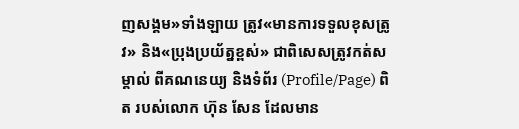ញសង្គម»ទាំងឡាយ ត្រូវ«មានការទទួលខុសត្រូវ» និង«ប្រុងប្រយ័ត្នខ្ពស់» ជាពិសេសត្រូវកត់សម្គាល់ ពីគណនេយ្យ និងទំព័រ (Profile/Page) ពិត របស់លោក ហ៊ុន សែន ដែលមាន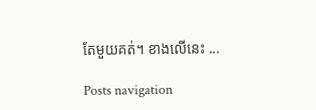តែមួយគត់។ ខាងលើនេះ ...

Posts navigation